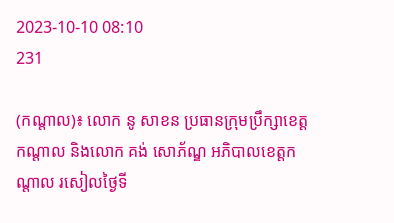2023-10-10 08:10
231

(កណ្ដាល)៖ លោក នូ សាខន ប្រធានក្រុមប្រឹក្សាខេត្តកណ្ដាល និងលោក គង់ សោភ័ណ្ឌ អភិបាលខេត្តកណ្ដាល រសៀលថ្ងៃទី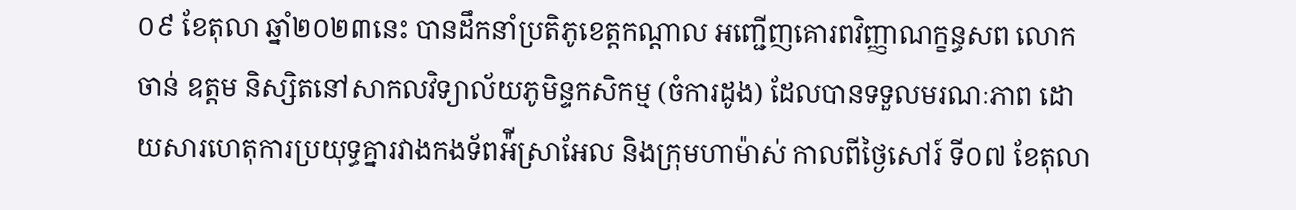០៩ ខែតុលា ឆ្នាំ២០២៣នេះ បានដឹកនាំប្រតិភូខេត្តកណ្ដាល អញ្ជើញគោរពវិញ្ញាណក្ខន្ធសព លោក ចាន់ ឧត្តម និស្សិតនៅសាកលវិទ្យាល័យភូមិន្ទកសិកម្ម (ចំការដូង) ដែលបានទទួលមរណៈភាព ដោយសារហេតុការប្រយុទ្ធគ្នារវាងកងទ័ពអ៉ីស្រាអែល និងក្រុមហាម៉ាស់ កាលពីថ្ងៃសៅរ៍ ទី០៧ ខែតុលា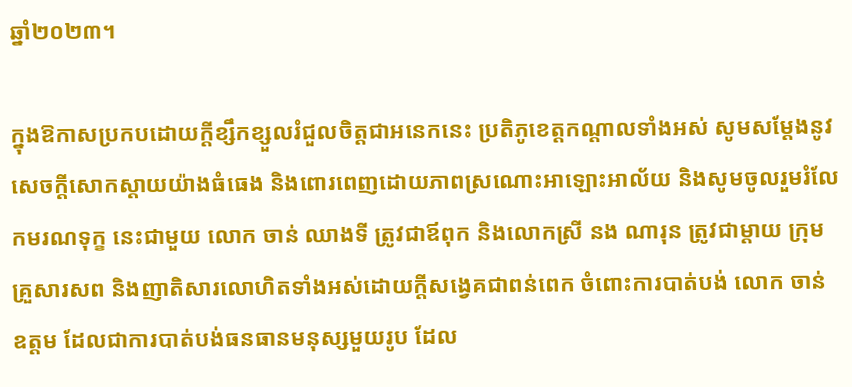ឆ្នាំ២០២៣។

ក្នុងឱកាសប្រកបដោយក្តីខ្សឹកខ្សួលរំជួលចិត្តជាអនេកនេះ ប្រតិភូខេត្តកណ្ដាលទាំងអស់ សូមសម្ដែងនូវសេចក្ដីសោកស្ដាយយ៉ាងធំធេង និងពោរពេញដោយភាពស្រណោះអាឡោះអាល័យ និងសូមចូលរួមរំលែកមរណទុក្ខ នេះជាមួយ លោក ចាន់ ឈាងទី ត្រូវជាឪពុក និងលោកស្រី នង ណារុន ត្រូវជាម្ដាយ ក្រុមគ្រួសារសព និងញាតិសារលោហិតទាំងអស់ដោយក្តីសង្វេគជាពន់ពេក ចំពោះការបាត់បង់ លោក ចាន់ ឧត្តម ដែលជាការបាត់បង់ធនធានមនុស្សមួយរូប ដែល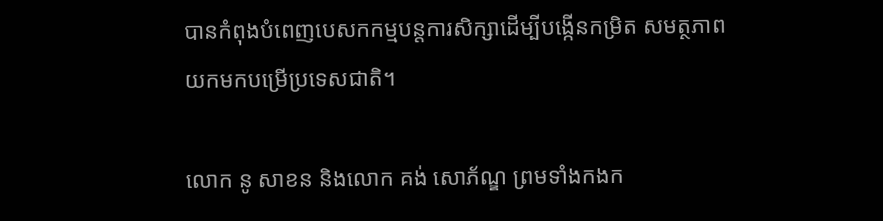បានកំពុងបំពេញបេសកកម្មបន្តការសិក្សាដើម្បីបង្កើនកម្រិត សមត្ថភាពយកមកបម្រើប្រទេសជាតិ។

លោក នូ សាខន និងលោក គង់ សោភ័ណ្ឌ ព្រមទាំងកងក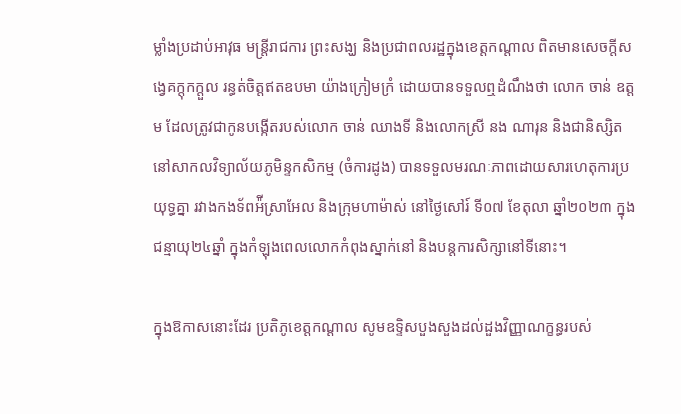ម្លាំងប្រដាប់អាវុធ មន្ត្រីរាជការ ព្រះសង្ឃ និងប្រជាពលរដ្ឋក្នុងខេត្តកណ្តាល ពិតមានសេចក្តីសង្វេគក្ដុកក្ដួល រន្ធត់ចិត្តឥតឧបមា យ៉ាងក្រៀមក្រំ ដោយបានទទួលឮដំណឹងថា លោក ចាន់ ឧត្តម ដែលត្រូវជាកូនបង្កើតរបស់លោក ចាន់ ឈាងទី និងលោកស្រី នង ណារុន និងជានិស្សិតនៅសាកលវិទ្យាល័យភូមិន្ទកសិកម្ម (ចំការដូង) បានទទួលមរណៈភាពដោយសារហេតុការប្រយុទ្ធគ្នា រវាងកងទ័ពអ៉ីស្រាអែល និងក្រុមហាម៉ាស់ នៅថ្ងៃសៅរ៍ ទី០៧ ខែតុលា ឆ្នាំ២០២៣ ក្នុងជន្មាយុ២៤ឆ្នាំ ក្នុងកំឡុងពេលលោកកំពុងស្នាក់នៅ និងបន្តការសិក្សានៅទីនោះ។

ក្នុងឱកាសនោះដែរ ប្រតិភូខេត្តកណ្ដាល សូមឧទ្ទិសបួងសួងដល់ដួងវិញ្ញាណក្ខន្ធរបស់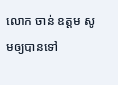លោក ចាន់ ឧត្តម សូមឲ្យបានទៅ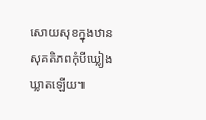សោយសុខក្នុងឋានសុគតិភពកុំបីឃ្លៀងឃ្លាតឡើយ៕